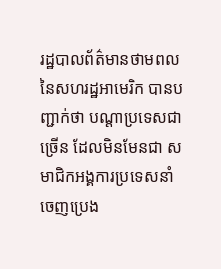រដ្ឋបាលព័ត៌មានថាមពលនៃសហរដ្ឋអាមេរិក បានបញ្ជាក់ថា បណ្តាប្រទេសជាច្រើន ដែលមិនមែនជា សមាជិកអង្គការប្រទេសនាំចេញប្រេង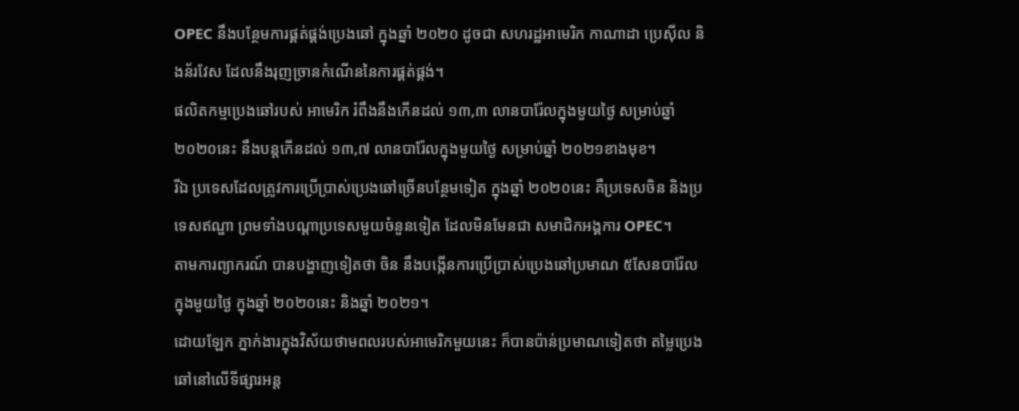OPEC នឹងបន្ថែមការផ្គត់ផ្គង់ប្រេងឆៅ ក្នុងឆ្នាំ ២០២០ ដូចជា សហរដ្ឋអាមេរិក កាណាដា ប្រេស៊ីល និងន័រវែស ដែលនឹងរុញច្រានកំណើននៃការផ្គត់ផ្គង់។
ផលិតកម្មប្រេងឆៅរបស់ អាមេរិក រំពឹងនឹងកើនដល់ ១៣,៣ លានបារ៉ែលក្នុងមួយថ្ងៃ សម្រាប់ឆ្នាំ២០២០នេះ នឹងបន្តកើនដល់ ១៣,៧ លានបារ៉ែលក្នុងមួយថ្ងៃ សម្រាប់ឆ្នាំ ២០២១ខាងមុខ។
រីឯ ប្រទេសដែលត្រូវការប្រើប្រាស់ប្រេងឆៅច្រើនបន្ថែមទៀត ក្នុងឆ្នាំ ២០២០នេះ គឺប្រទេសចិន និងប្រទេសឥណ្ឌា ព្រមទាំងបណ្តាប្រទេសមួយចំនួនទៀត ដែលមិនមែនជា សមាជិកអង្គការ OPEC។
តាមការព្យាករណ៍ បានបង្ហាញទៀតថា ចិន នឹងបង្កើនការប្រើប្រាស់ប្រេងឆៅប្រមាណ ៥សែនបារ៉ែល ក្នុងមួយថ្ងៃ ក្នុងឆ្នាំ ២០២០នេះ និងឆ្នាំ ២០២១។
ដោយឡែក ភ្នាក់ងារក្នុងវិស័យថាមពលរបស់អាមេរិកមួយនេះ ក៏បានប៉ាន់ប្រមាណទៀតថា តម្លៃប្រេងឆៅនៅលើទីផ្សារអន្ត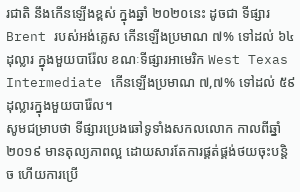រជាតិ នឹងកើនឡើងខ្ពស់ ក្នុងឆ្នាំ ២០២០នេះ ដូចជា ទីផ្សារ Brent របស់អង់គ្លេស កើនឡើងប្រមាណ ៧% ទៅដល់ ៦៤ដុល្លារ ក្នុងមួយបារ៉ែល ខណៈទីផ្សារអាមេរិក West Texas Intermediate កើនឡើងប្រមាណ ៧,៧% ទៅដល់ ៥៩ដុល្លារក្នុងមួយបារ៉ែល។
សូមជម្រាបថា ទីផ្សារប្រេងឆៅទូទាំងសកលលោក កាលពីឆ្នាំ ២០១៩ មានតុល្យភាពល្អ ដោយសារតែការផ្គត់ផ្គង់ថយចុះបន្តិច ហើយការប្រើ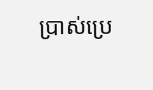ប្រាស់ប្រេ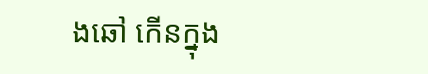ងឆៅ កើនក្នុង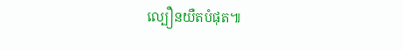ល្បឿនយឺតបំផុត៕